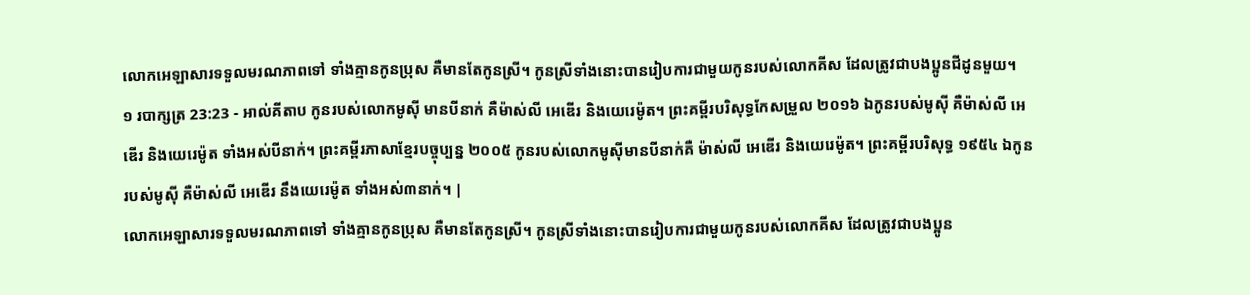លោកអេឡាសារទទួលមរណភាពទៅ ទាំងគ្មានកូនប្រុស គឺមានតែកូនស្រី។ កូនស្រីទាំងនោះបានរៀបការជាមួយកូនរបស់លោកគីស ដែលត្រូវជាបងប្អូនជីដូនមួយ។
១ របាក្សត្រ 23:23 - អាល់គីតាប កូនរបស់លោកមូស៊ី មានបីនាក់ គឺម៉ាស់លី អេឌើរ និងយេរេម៉ូត។ ព្រះគម្ពីរបរិសុទ្ធកែសម្រួល ២០១៦ ឯកូនរបស់មូស៊ី គឺម៉ាស់លី អេឌើរ និងយេរេម៉ូត ទាំងអស់បីនាក់។ ព្រះគម្ពីរភាសាខ្មែរបច្ចុប្បន្ន ២០០៥ កូនរបស់លោកមូស៊ីមានបីនាក់គឺ ម៉ាស់លី អេឌើរ និងយេរេម៉ូត។ ព្រះគម្ពីរបរិសុទ្ធ ១៩៥៤ ឯកូនរបស់មូស៊ី គឺម៉ាស់លី អេឌើរ នឹងយេរេម៉ូត ទាំងអស់៣នាក់។ |
លោកអេឡាសារទទួលមរណភាពទៅ ទាំងគ្មានកូនប្រុស គឺមានតែកូនស្រី។ កូនស្រីទាំងនោះបានរៀបការជាមួយកូនរបស់លោកគីស ដែលត្រូវជាបងប្អូន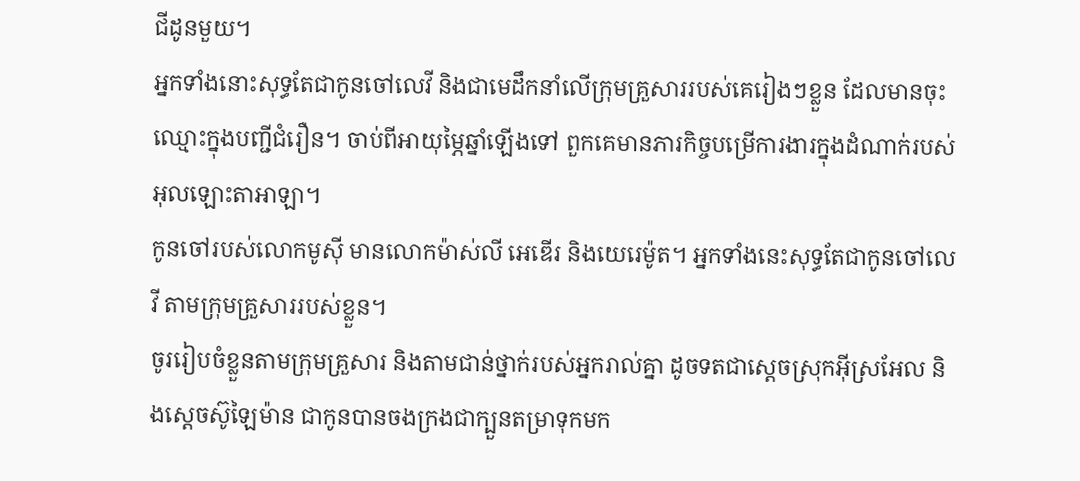ជីដូនមួយ។
អ្នកទាំងនោះសុទ្ធតែជាកូនចៅលេវី និងជាមេដឹកនាំលើក្រុមគ្រួសាររបស់គេរៀងៗខ្លួន ដែលមានចុះឈ្មោះក្នុងបញ្ជីជំរឿន។ ចាប់ពីអាយុម្ភៃឆ្នាំឡើងទៅ ពួកគេមានភារកិច្ចបម្រើការងារក្នុងដំណាក់របស់អុលឡោះតាអាឡា។
កូនចៅរបស់លោកមូស៊ី មានលោកម៉ាស់លី អេឌើរ និងយេរេម៉ូត។ អ្នកទាំងនេះសុទ្ធតែជាកូនចៅលេវី តាមក្រុមគ្រួសាររបស់ខ្លួន។
ចូររៀបចំខ្លួនតាមក្រុមគ្រួសារ និងតាមជាន់ថ្នាក់របស់អ្នករាល់គ្នា ដូចទតជាស្តេចស្រុកអ៊ីស្រអែល និងស្តេចស៊ូឡៃម៉ាន ជាកូនបានចងក្រងជាក្បួនតម្រាទុកមក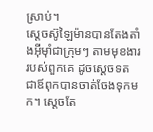ស្រាប់។
ស្តេចស៊ូឡៃម៉ានបានតែងតាំងអ៊ីមុាំជាក្រុមៗ តាមមុខងាររបស់ពួកគេ ដូចស្តេចទត ជាឪពុកបានចាត់ចែងទុកមក។ ស្តេចតែ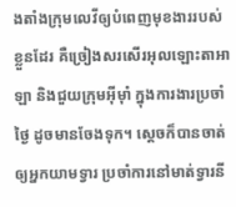ងតាំងក្រុមលេវីឲ្យបំពេញមុខងាររបស់ខ្លួនដែរ គឺច្រៀងសរសើរអុលឡោះតាអាឡា និងជួយក្រុមអ៊ីមុាំ ក្នុងការងារប្រចាំថ្ងៃ ដូចមានចែងទុក។ ស្តេចក៏បានចាត់ឲ្យអ្នកយាមទ្វារ ប្រចាំការនៅមាត់ទ្វារនី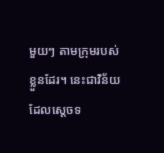មួយៗ តាមក្រុមរបស់ខ្លួនដែរ។ នេះជាវិន័យដែលស្តេចទ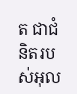ត ជាជំនិតរបស់អុល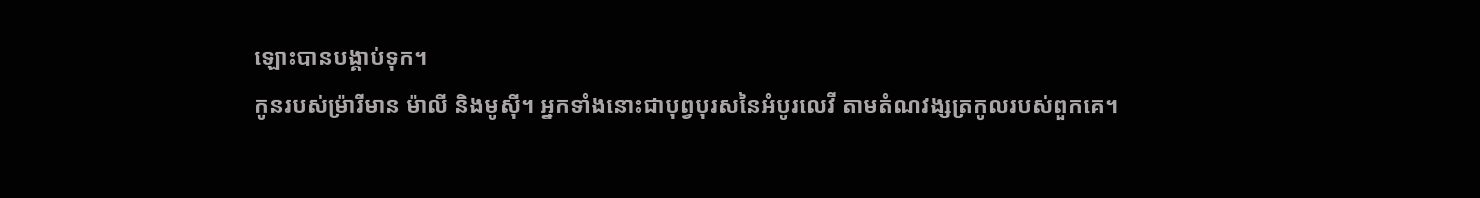ឡោះបានបង្គាប់ទុក។
កូនរបស់ម៉្រារីមាន ម៉ាលី និងមូស៊ី។ អ្នកទាំងនោះជាបុព្វបុរសនៃអំបូរលេវី តាមតំណវង្សត្រកូលរបស់ពួកគេ។